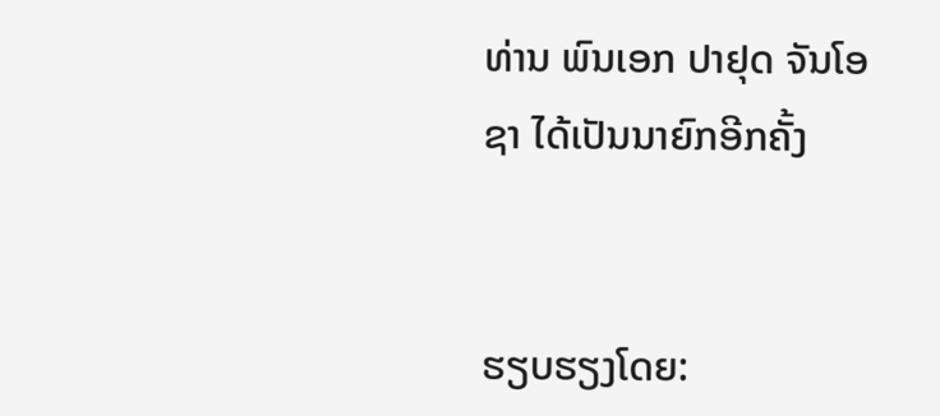ທ່ານ ພົນເອກ ປາຢຸດ ຈັນໂອຊາ ໄດ້ເປັນນາຍົກອີກຄັ້ງ


ຮຽບຮຽງໂດຍ: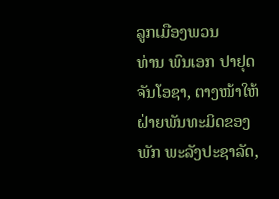ລູກເມືອງພວນ
ທ່ານ ພົນເອກ ປາຢຸດ ຈັນໂອຊາ, ຕາງໜ້າໃຫ້ຝ່າຍພັນທະມິດຂອງພັກ ພະລັງປະຊາລັດ,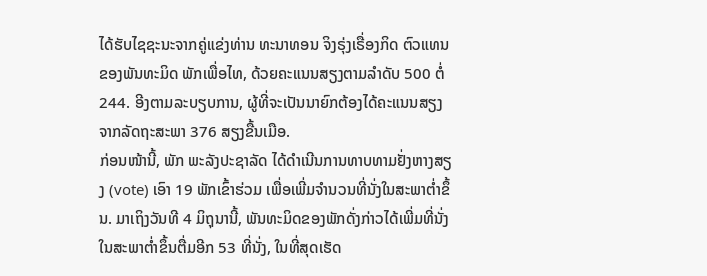ໄດ້ຮັບໄຊຊະນະຈາກຄູ່ແຂ່ງທ່ານ ທະນາທອນ ຈິງຣຸ່ງເຣື່ອງກິດ ຕົວແທນຂອງພັນທະມິດ ພັກເພື່ອໄທ, ດ້ວຍຄະແນນສຽງຕາມລຳດັບ 500 ຕໍ່ 244. ອີງຕາມລະບຽບການ, ຜູ້ທີ່ຈະເປັນນາຍົກຕ້ອງໄດ້ຄະແນນສຽງຈາກລັດຖະສະພາ 376 ສຽງຂື້ນເມືອ.
ກ່ອນໜ້ານີ້, ພັກ ພະລັງປະຊາລັດ ໄດ້ດຳເນີນການທາບທາມຢັ່ງຫາງສຽງ (vote) ເອົາ 19 ພັກເຂົ້າຮ່ວມ ເພື່ອເພີ່ມຈຳນວນທີ່ນັ່ງໃນສະພາຕໍ່າຂຶ້ນ. ມາເຖິງວັນທີ 4 ມິຖຸນານີ້, ພັນທະມິດຂອງພັກດັ່ງກ່າວໄດ້ເພີ່ມທີ່ນັ່ງໃນສະພາຕໍ່າຂຶ້ນຕື່ມອີກ 53 ທີ່ນັ່ງ, ໃນທີ່ສຸດເຮັດ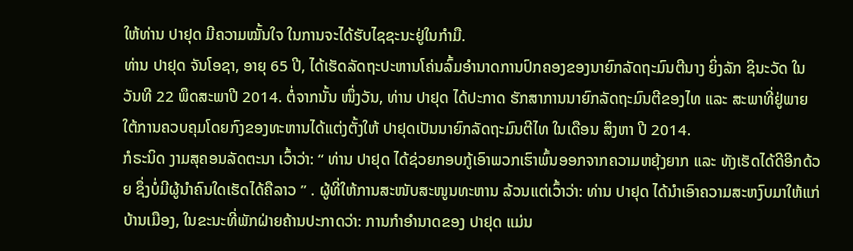ໃຫ້ທ່ານ ປາຢຸດ ມີຄວາມໝັ້ນໃຈ ໃນການຈະໄດ້ຮັບໄຊຊະນະຢູ່ໃນກຳມື.
ທ່ານ ປາຢຸດ ຈັນໂອຊາ, ອາຍຸ 65 ປີ, ໄດ້ເຮັດລັດຖະປະຫານໂຄ່ນລົ້ມອຳນາດການປົກຄອງຂອງນາຍົກລັດຖະມົນຕີນາງ ຍິ່ງລັກ ຊິນະວັດ ໃນວັນທີ 22 ພຶດສະພາປີ 2014. ຕໍ່ຈາກນັ້ນ ໜຶ່ງວັນ, ທ່ານ ປາຢຸດ ໄດ້ປະກາດ ຮັກສາການນາຍົກລັດຖະມົນຕີຂອງໄທ ແລະ ສະພາທີ່ຢູ່ພາຍໃຕ້ການຄວບຄຸມໂດຍກົງຂອງທະຫານໄດ້ແຕ່ງຕັ້ງໃຫ້ ປາຢຸດເປັນນາຍົກລັດຖະມົນຕີໄທ ໃນເດືອນ ສິງຫາ ປີ 2014.
ກໍຣະນິດ ງາມສຸຄອນລັດຕະນາ ເວົ້າວ່າ: “ ທ່ານ ປາຢຸດ ໄດ້ຊ່ວຍກອບກູ້ເອົາພວກເຮົາພົ້ນອອກຈາກຄວາມຫຍຸ້ງຍາກ ແລະ ທັງເຮັດໄດ້ດີອີກດ້ວຍ ຊຶ່ງບໍ່ມີຜູ້ນຳຄົນໃດເຮັດໄດ້ຄືລາວ ” . ຜູ້ທີ່ໃຫ້ການສະໜັບສະໜູນທະຫານ ລ້ວນແຕ່ເວົ້າວ່າ: ທ່ານ ປາຢຸດ ໄດ້ນຳເອົາຄວາມສະຫງົບມາໃຫ້ແກ່ບ້ານເມືອງ, ໃນຂະນະທີ່ພັກຝ່າຍຄ້ານປະກາດວ່າ: ການກຳອຳນາດຂອງ ປາຢຸດ ແມ່ນ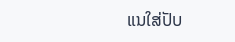ແນໃສ່ປັບ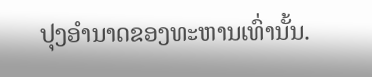ປຸງອຳນາດຂອງທະຫານເທົ່ານັ້ນ.